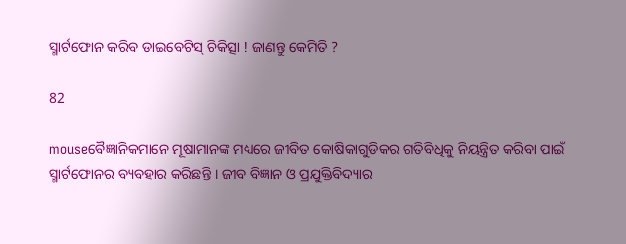ସ୍ମାର୍ଟଫୋନ କରିବ ଡାଇବେଟିସ୍ ଚିକିତ୍ସା ! ଜାଣନ୍ତୁ କେମିତି ?

82

mouseବୈଜ୍ଞାନିକମାନେ ମୂଷାମାନଙ୍କ ମଧ୍ୟରେ ଜୀବିତ କୋଷିକାଗୁଡିକର ଗତିବିଧିକୁ ନିୟନ୍ତ୍ରିତ କରିବା ପାଇଁ ସ୍ମାର୍ଟଫୋନର ବ୍ୟବହାର କରିଛନ୍ତି । ଜୀବ ବିଜ୍ଞାନ ଓ ପ୍ରଯୁକ୍ତିବିଦ୍ୟାର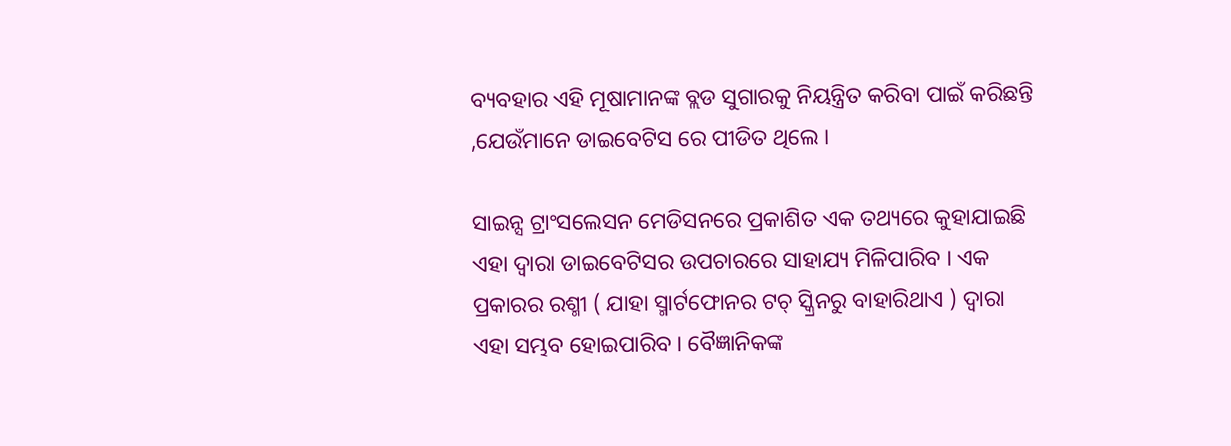ବ୍ୟବହାର ଏହି ମୂଷାମାନଙ୍କ ବ୍ଲଡ ସୁଗାରକୁ ନିୟନ୍ତ୍ରିତ କରିବା ପାଇଁ କରିଛନ୍ତି ,ଯେଉଁମାନେ ଡାଇବେଟିସ ରେ ପୀଡିତ ଥିଲେ ।

ସାଇନ୍ସ ଟ୍ରାଂସଲେସନ ମେଡିସନରେ ପ୍ରକାଶିତ ଏକ ତଥ୍ୟରେ କୁହାଯାଇଛି ଏହା ଦ୍ୱାରା ଡାଇବେଟିସର ଉପଚାରରେ ସାହାଯ୍ୟ ମିଳିପାରିବ । ଏକ ପ୍ରକାରର ରଶ୍ମୀ ( ଯାହା ସ୍ମାର୍ଟଫୋନର ଟଚ୍ ସ୍କ୍ରିନରୁ ବାହାରିଥାଏ ) ଦ୍ୱାରା ଏହା ସମ୍ଭବ ହୋଇପାରିବ । ବୈଜ୍ଞାନିକଙ୍କ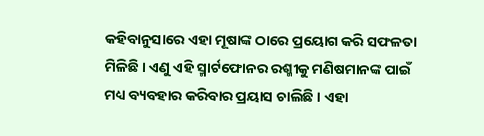କହିବାନୁସାରେ ଏହା ମୂଷାଙ୍କ ଠାରେ ପ୍ରୟୋଗ କରି ସଫଳତା ମିଳିଛି । ଏଣୁ ଏହି ସ୍ମାର୍ଟଫୋନର ରଶ୍ମୀକୁ ମଣିଷମାନଙ୍କ ପାଇଁ ମଧ୍ୟ ବ୍ୟବହାର କରିବାର ପ୍ରୟାସ ଚାଲିଛି । ଏହା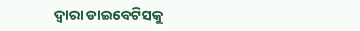ଦ୍ୱାରା ଡାଇବେଟିସକୁ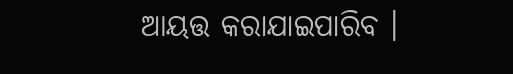ଆୟତ୍ତ କରାଯାଇପାରିବ ।